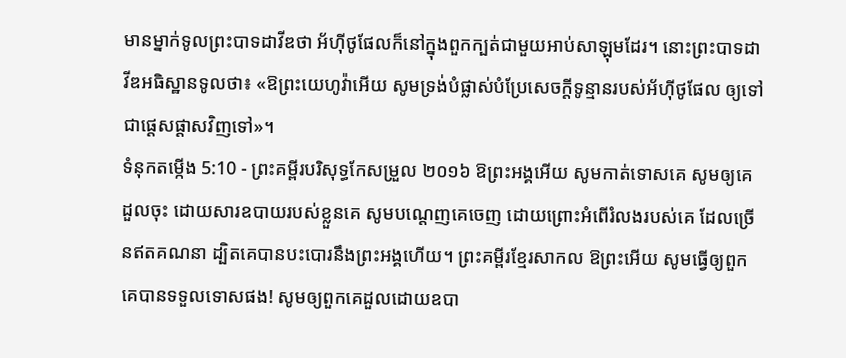មានម្នាក់ទូលព្រះបាទដាវីឌថា អ័ហ៊ីថូផែលក៏នៅក្នុងពួកក្បត់ជាមួយអាប់សាឡុមដែរ។ នោះព្រះបាទដាវីឌអធិស្ឋានទូលថា៖ «ឱព្រះយេហូវ៉ាអើយ សូមទ្រង់បំផ្លាស់បំប្រែសេចក្ដីទូន្មានរបស់អ័ហ៊ីថូផែល ឲ្យទៅជាផ្តេសផ្តាសវិញទៅ»។
ទំនុកតម្កើង 5:10 - ព្រះគម្ពីរបរិសុទ្ធកែសម្រួល ២០១៦ ឱព្រះអង្គអើយ សូមកាត់ទោសគេ សូមឲ្យគេដួលចុះ ដោយសារឧបាយរបស់ខ្លួនគេ សូមបណ្តេញគេចេញ ដោយព្រោះអំពើរំលងរបស់គេ ដែលច្រើនឥតគណនា ដ្បិតគេបានបះបោរនឹងព្រះអង្គហើយ។ ព្រះគម្ពីរខ្មែរសាកល ឱព្រះអើយ សូមធ្វើឲ្យពួកគេបានទទួលទោសផង! សូមឲ្យពួកគេដួលដោយឧបា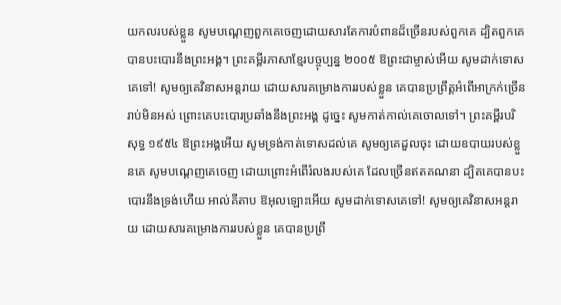យកលរបស់ខ្លួន សូមបណ្ដេញពួកគេចេញដោយសារតែការបំពានដ៏ច្រើនរបស់ពួកគេ ដ្បិតពួកគេបានបះបោរនឹងព្រះអង្គ។ ព្រះគម្ពីរភាសាខ្មែរបច្ចុប្បន្ន ២០០៥ ឱព្រះជាម្ចាស់អើយ សូមដាក់ទោសគេទៅ! សូមឲ្យគេវិនាសអន្តរាយ ដោយសារគម្រោងការរបស់ខ្លួន គេបានប្រព្រឹត្តអំពើអាក្រក់ច្រើនរាប់មិនអស់ ព្រោះគេបះបោរប្រឆាំងនឹងព្រះអង្គ ដូច្នេះ សូមកាត់កាល់គេចោលទៅ។ ព្រះគម្ពីរបរិសុទ្ធ ១៩៥៤ ឱព្រះអង្គអើយ សូមទ្រង់កាត់ទោសដល់គេ សូមឲ្យគេដួលចុះ ដោយឧបាយរបស់ខ្លួនគេ សូមបណ្តេញគេចេញ ដោយព្រោះអំពើរំលងរបស់គេ ដែលច្រើនឥតគណនា ដ្បិតគេបានបះបោរនឹងទ្រង់ហើយ អាល់គីតាប ឱអុលឡោះអើយ សូមដាក់ទោសគេទៅ! សូមឲ្យគេវិនាសអន្តរាយ ដោយសារគម្រោងការរបស់ខ្លួន គេបានប្រព្រឹ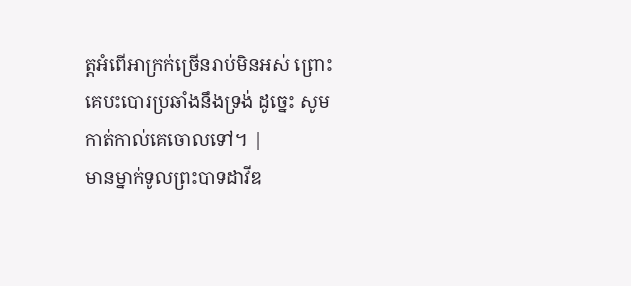ត្តអំពើអាក្រក់ច្រើនរាប់មិនអស់ ព្រោះគេបះបោរប្រឆាំងនឹងទ្រង់ ដូច្នេះ សូមកាត់កាល់គេចោលទៅ។ |
មានម្នាក់ទូលព្រះបាទដាវីឌ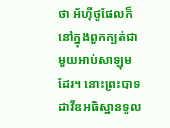ថា អ័ហ៊ីថូផែលក៏នៅក្នុងពួកក្បត់ជាមួយអាប់សាឡុមដែរ។ នោះព្រះបាទដាវីឌអធិស្ឋានទូល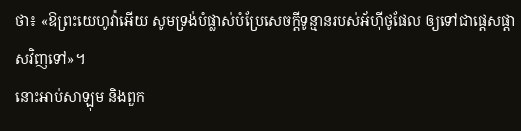ថា៖ «ឱព្រះយេហូវ៉ាអើយ សូមទ្រង់បំផ្លាស់បំប្រែសេចក្ដីទូន្មានរបស់អ័ហ៊ីថូផែល ឲ្យទៅជាផ្តេសផ្តាសវិញទៅ»។
នោះអាប់សាឡុម និងពួក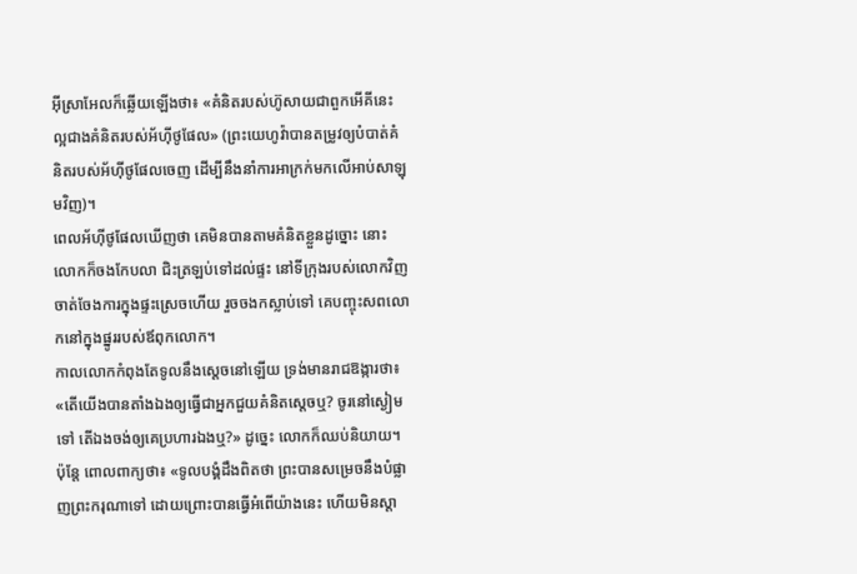អ៊ីស្រាអែលក៏ឆ្លើយឡើងថា៖ «គំនិតរបស់ហ៊ូសាយជាពួកអើគីនេះ ល្អជាងគំនិតរបស់អ័ហ៊ីថូផែល» (ព្រះយេហូវ៉ាបានតម្រូវឲ្យបំបាត់គំនិតរបស់អ័ហ៊ីថូផែលចេញ ដើម្បីនឹងនាំការអាក្រក់មកលើអាប់សាឡុមវិញ)។
ពេលអ័ហ៊ីថូផែលឃើញថា គេមិនបានតាមគំនិតខ្លួនដូច្នោះ នោះលោកក៏ចងកែបលា ជិះត្រឡប់ទៅដល់ផ្ទះ នៅទីក្រុងរបស់លោកវិញ ចាត់ចែងការក្នុងផ្ទះស្រេចហើយ រួចចងកស្លាប់ទៅ គេបញ្ចុះសពលោកនៅក្នុងផ្នូររបស់ឪពុកលោក។
កាលលោកកំពុងតែទូលនឹងស្តេចនៅឡើយ ទ្រង់មានរាជឱង្ការថា៖ «តើយើងបានតាំងឯងឲ្យធ្វើជាអ្នកជួយគំនិតស្តេចឬ? ចូរនៅស្ងៀមទៅ តើឯងចង់ឲ្យគេប្រហារឯងឬ?» ដូច្នេះ លោកក៏ឈប់និយាយ។ ប៉ុន្តែ ពោលពាក្យថា៖ «ទូលបង្គំដឹងពិតថា ព្រះបានសម្រេចនឹងបំផ្លាញព្រះករុណាទៅ ដោយព្រោះបានធ្វើអំពើយ៉ាងនេះ ហើយមិនស្តា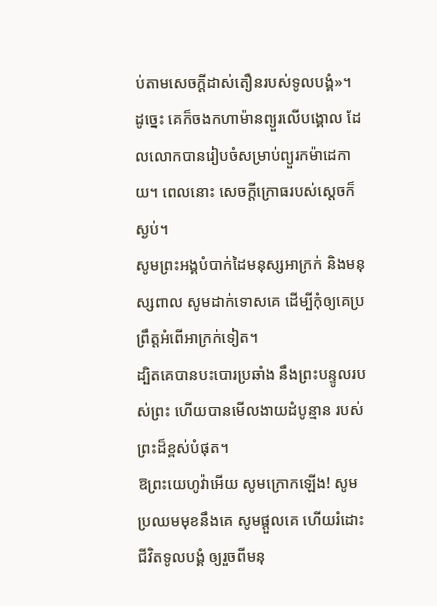ប់តាមសេចក្ដីដាស់តឿនរបស់ទូលបង្គំ»។
ដូច្នេះ គេក៏ចងកហាម៉ានព្យួរលើបង្គោល ដែលលោកបានរៀបចំសម្រាប់ព្យួរកម៉ាដេកាយ។ ពេលនោះ សេចក្ដីក្រោធរបស់ស្តេចក៏ស្ងប់។
សូមព្រះអង្គបំបាក់ដៃមនុស្សអាក្រក់ និងមនុស្សពាល សូមដាក់ទោសគេ ដើម្បីកុំឲ្យគេប្រព្រឹត្តអំពើអាក្រក់ទៀត។
ដ្បិតគេបានបះបោរប្រឆាំង នឹងព្រះបន្ទូលរបស់ព្រះ ហើយបានមើលងាយដំបូន្មាន របស់ព្រះដ៏ខ្ពស់បំផុត។
ឱព្រះយេហូវ៉ាអើយ សូមក្រោកឡើង! សូមប្រឈមមុខនឹងគេ សូមផ្ដួលគេ ហើយរំដោះជីវិតទូលបង្គំ ឲ្យរួចពីមនុ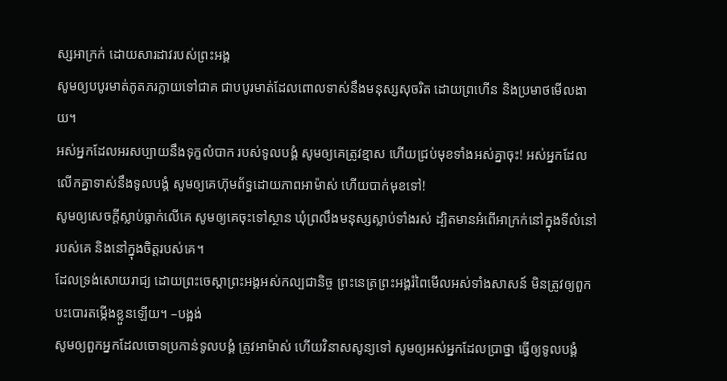ស្សអាក្រក់ ដោយសារដាវរបស់ព្រះអង្គ
សូមឲ្យបបូរមាត់ភូតភរក្លាយទៅជាគ ជាបបូរមាត់ដែលពោលទាស់នឹងមនុស្សសុចរិត ដោយព្រហើន និងប្រមាថមើលងាយ។
អស់អ្នកដែលអរសប្បាយនឹងទុក្ខលំបាក របស់ទូលបង្គំ សូមឲ្យគេត្រូវខ្មាស ហើយជ្រប់មុខទាំងអស់គ្នាចុះ! អស់អ្នកដែលលើកគ្នាទាស់នឹងទូលបង្គំ សូមឲ្យគេហ៊ុមព័ទ្ធដោយភាពអាម៉ាស់ ហើយបាក់មុខទៅ!
សូមឲ្យសេចក្ដីស្លាប់ធ្លាក់លើគេ សូមឲ្យគេចុះទៅស្ថាន ឃុំព្រលឹងមនុស្សស្លាប់ទាំងរស់ ដ្បិតមានអំពើអាក្រក់នៅក្នុងទីលំនៅរបស់គេ និងនៅក្នុងចិត្តរបស់គេ។
ដែលទ្រង់សោយរាជ្យ ដោយព្រះចេស្តាព្រះអង្គអស់កល្បជានិច្ច ព្រះនេត្រព្រះអង្គរំពៃមើលអស់ទាំងសាសន៍ មិនត្រូវឲ្យពួកបះបោរតម្កើងខ្លួនឡើយ។ –បង្អង់
សូមឲ្យពួកអ្នកដែលចោទប្រកាន់ទូលបង្គំ ត្រូវអាម៉ាស់ ហើយវិនាសសូន្យទៅ សូមឲ្យអស់អ្នកដែលប្រាថ្នា ធ្វើឲ្យទូលបង្គំ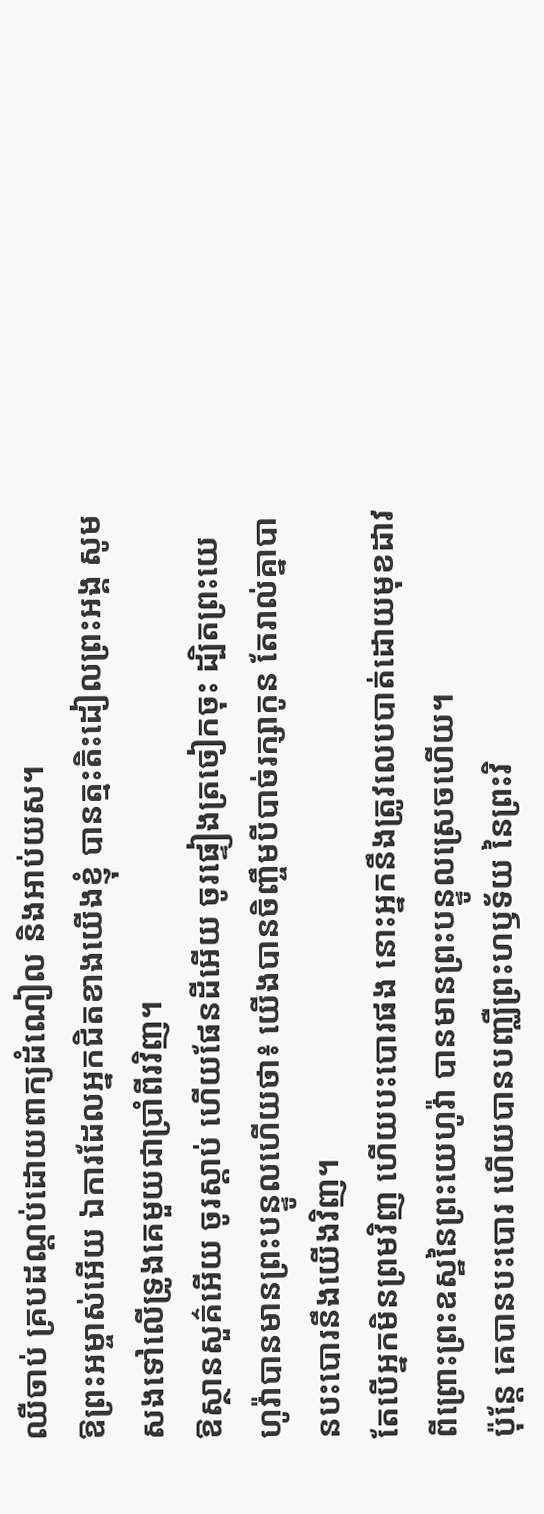ឈឺចាប់ គ្របដណ្ដប់ដោយពាក្យដំណៀល និងអាប់យស។
ឱព្រះអម្ចាស់អើយ ឯការដែលអ្នកជិតខាងយើងខ្ញុំ បានត្មះតិះដៀលព្រះអង្គ សូមសងទៅលើទ្រូងគេមួយជាប្រាំពីរវិញ។
ឱស្ថានសួគ៌អើយ ចូរស្តាប់ ហើយផែនដីអើយ ចូរផ្ទៀងត្រចៀកចុះ ដ្បិតព្រះយេហូវ៉ាបានមានព្រះបន្ទូលហើយថា៖ យើងបានចិញ្ចឹមបីបាច់រក្សាកូន តែរាល់គ្នាបានបះបោរនឹងយើងវិញ។
តែបើអ្នកមិនព្រមវិញ ហើយបះបោរផង នោះអ្នកនឹងត្រូវលេបបាត់ដោយមុខដាវ ពីព្រោះព្រះឧស្ឋនៃព្រះយេហូវ៉ា បានមានព្រះបន្ទូលស្រេចហើយ។
ប៉ុន្តែ គេបានបះបោរ ហើយបានបញ្ឈឺព្រះហឫទ័យ នៃព្រះវិ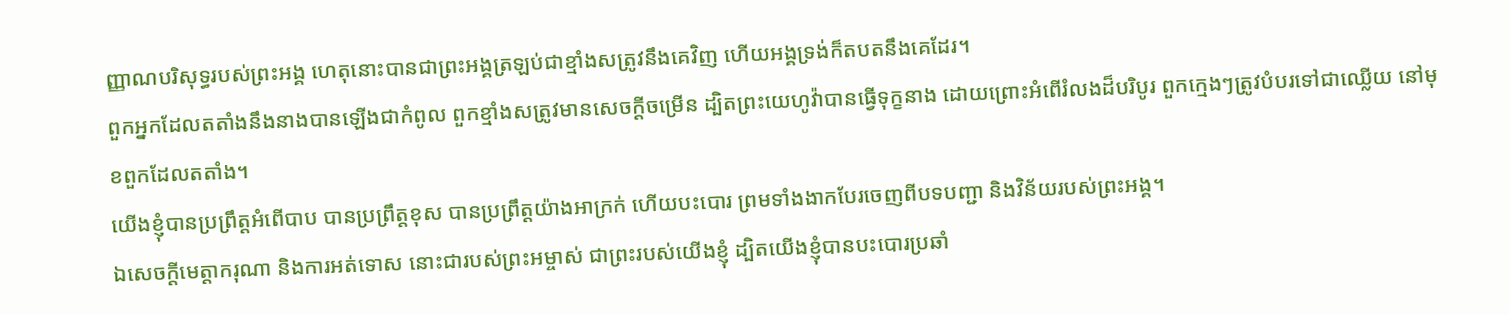ញ្ញាណបរិសុទ្ធរបស់ព្រះអង្គ ហេតុនោះបានជាព្រះអង្គត្រឡប់ជាខ្មាំងសត្រូវនឹងគេវិញ ហើយអង្គទ្រង់ក៏តបតនឹងគេដែរ។
ពួកអ្នកដែលតតាំងនឹងនាងបានឡើងជាកំពូល ពួកខ្មាំងសត្រូវមានសេចក្ដីចម្រើន ដ្បិតព្រះយេហូវ៉ាបានធ្វើទុក្ខនាង ដោយព្រោះអំពើរំលងដ៏បរិបូរ ពួកក្មេងៗត្រូវបំបរទៅជាឈ្លើយ នៅមុខពួកដែលតតាំង។
យើងខ្ញុំបានប្រព្រឹត្តអំពើបាប បានប្រព្រឹត្តខុស បានប្រព្រឹត្តយ៉ាងអាក្រក់ ហើយបះបោរ ព្រមទាំងងាកបែរចេញពីបទបញ្ជា និងវិន័យរបស់ព្រះអង្គ។
ឯសេចក្ដីមេត្តាករុណា និងការអត់ទោស នោះជារបស់ព្រះអម្ចាស់ ជាព្រះរបស់យើងខ្ញុំ ដ្បិតយើងខ្ញុំបានបះបោរប្រឆាំ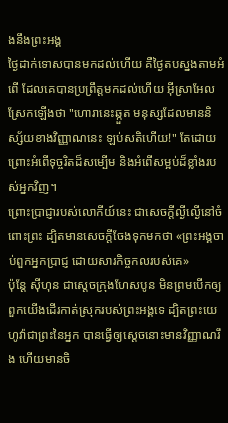ងនឹងព្រះអង្គ
ថ្ងៃដាក់ទោសបានមកដល់ហើយ គឺថ្ងៃតបស្នងតាមអំពើ ដែលគេបានប្រព្រឹត្តមកដល់ហើយ អ៊ីស្រាអែលស្រែកឡើងថា "ហោរានេះឆ្កួត មនុស្សដែលមាននិស្ស័យខាងវិញ្ញាណនេះ ឡប់សតិហើយ!" តែដោយព្រោះអំពើទុច្ចរិតដ៏សម្បើម និងអំពើសម្អប់ដ៏ខ្លាំងរបស់អ្នកវិញ។
ព្រោះប្រាជ្ញារបស់លោកីយ៍នេះ ជាសេចក្តីល្ងីល្ងើនៅចំពោះព្រះ ដ្បិតមានសេចក្តីចែងទុកមកថា «ព្រះអង្គចាប់ពួកអ្នកប្រាជ្ញ ដោយសារកិច្ចកលរបស់គេ»
ប៉ុន្ដែ ស៊ីហុន ជាស្តេចក្រុងហែសបូន មិនព្រមបើកឲ្យពួកយើងដើរកាត់ស្រុករបស់ព្រះអង្គទេ ដ្បិតព្រះយេហូវ៉ាជាព្រះនៃអ្នក បានធ្វើឲ្យស្តេចនោះមានវិញ្ញាណរឹង ហើយមានចិ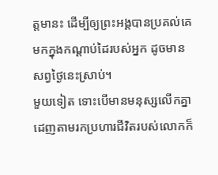ត្តមានះ ដើម្បីឲ្យព្រះអង្គបានប្រគល់គេមកក្នុងកណ្ដាប់ដៃរបស់អ្នក ដូចមានសព្វថ្ងៃនេះស្រាប់។
មួយទៀត ទោះបើមានមនុស្សលើកគ្នាដេញតាមរកប្រហារជីវិតរបស់លោកក៏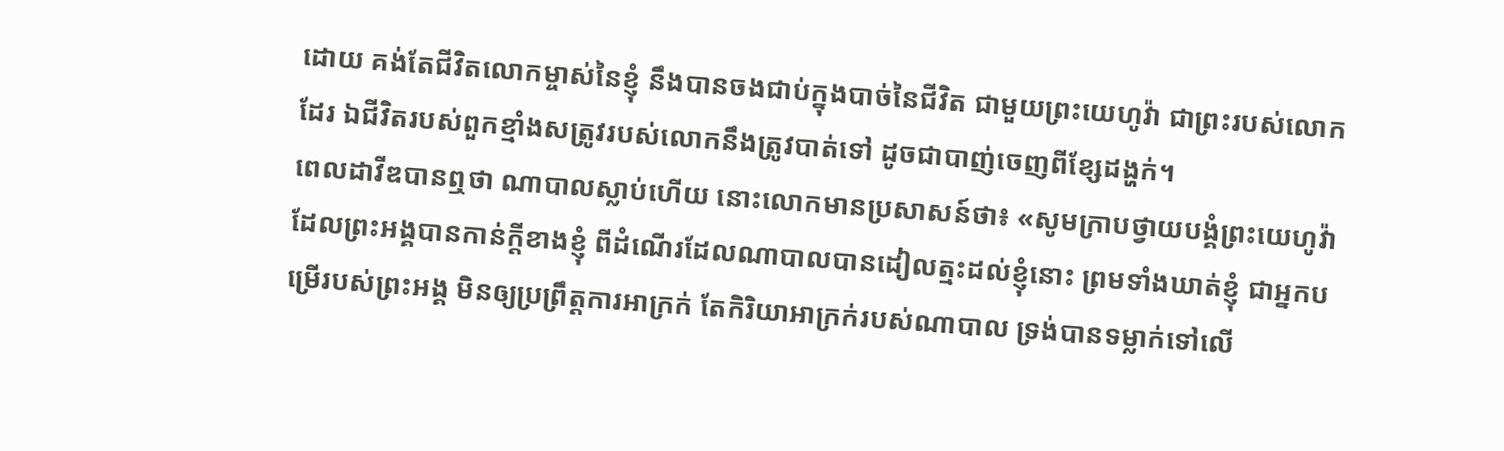ដោយ គង់តែជីវិតលោកម្ចាស់នៃខ្ញុំ នឹងបានចងជាប់ក្នុងបាច់នៃជីវិត ជាមួយព្រះយេហូវ៉ា ជាព្រះរបស់លោកដែរ ឯជីវិតរបស់ពួកខ្មាំងសត្រូវរបស់លោកនឹងត្រូវបាត់ទៅ ដូចជាបាញ់ចេញពីខ្សែដង្ហក់។
ពេលដាវីឌបានឮថា ណាបាលស្លាប់ហើយ នោះលោកមានប្រសាសន៍ថា៖ «សូមក្រាបថ្វាយបង្គំព្រះយេហូវ៉ា ដែលព្រះអង្គបានកាន់ក្តីខាងខ្ញុំ ពីដំណើរដែលណាបាលបានដៀលត្មះដល់ខ្ញុំនោះ ព្រមទាំងឃាត់ខ្ញុំ ជាអ្នកបម្រើរបស់ព្រះអង្គ មិនឲ្យប្រព្រឹត្តការអាក្រក់ តែកិរិយាអាក្រក់របស់ណាបាល ទ្រង់បានទម្លាក់ទៅលើ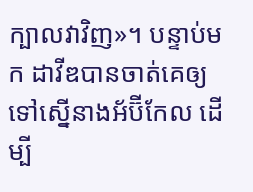ក្បាលវាវិញ»។ បន្ទាប់មក ដាវីឌបានចាត់គេឲ្យទៅស្នើនាងអ័ប៊ីកែល ដើម្បី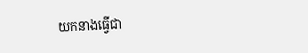យកនាងធ្វើជា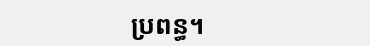ប្រពន្ធ។